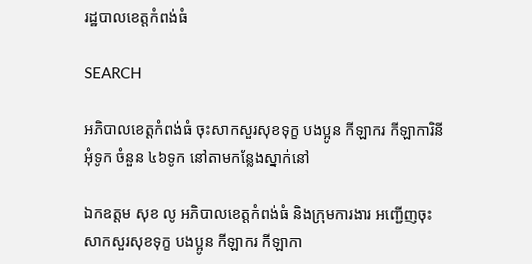រដ្ឋបាលខេត្តកំពង់ធំ

SEARCH

អភិបាលខេត្តកំពង់ធំ ចុះសាកសួរសុខទុក្ខ បងប្អូន កីឡាករ កីឡាការិនីអុំទូក ចំនួន ៤៦ទូក នៅតាមកន្លែងស្នាក់នៅ

ឯកឧត្តម សុខ លូ អភិបាលខេត្តកំពង់ធំ និងក្រុមការងារ អញ្ជើញចុះសាកសួរសុខទុក្ខ បងប្អូន កីឡាករ កីឡាកា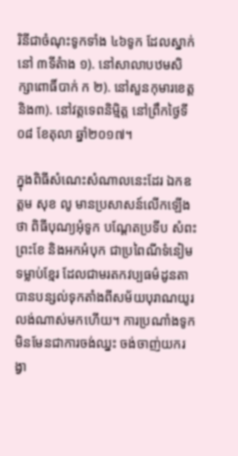រិនីជាចំណុះទូកទាំង ៤៦ទូក ដែលស្នាក់នៅ ៣ទីតំាង ១). នៅសាលាបឋមសិក្សាពោធិ៍បាក់ ក ២). នៅសួនកុមារខេត្ត និង៣). នៅវត្តទេពនិមិ្មត្ត នៅព្រឹកថ្ងៃទី០៨ ខែតុលា ឆ្នាំ២០១៧។

ក្នុងពិធីសំណេះសំណាលនេះដែរ ឯកឧត្តម សុខ លូ មានប្រសាសន៍លើកឡើងថា ពិធីបុណ្យអុំទូក បណ្ដែតប្រទីប សំពះព្រះខែ និងអកអំបុក ជាប្រពៃណីទំនៀមទម្លាប់ខ្មែរ ដែលជាមរតកវប្បធម៌ដូនតា បានបន្សល់ទុកតាំងពីសម័យបុរាណយូរលង់ណាស់មកហើយ។ ការប្រណាំងទូក មិនមែនជាការចង់ឈ្នះ ចង់ចាញ់យករង្វា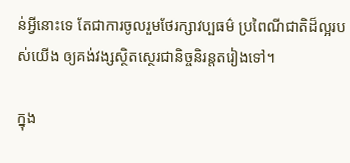ន់អ្វីនោះទេ តែជាការចូលរួមថែរក្សាវប្បធម៌ ប្រពៃណីជាតិដ៏ល្អរបស់យើង ឲ្យគង់វង្សស្ថិតស្ថេរជានិច្ចនិរន្តតរៀងទៅ។

ក្នុង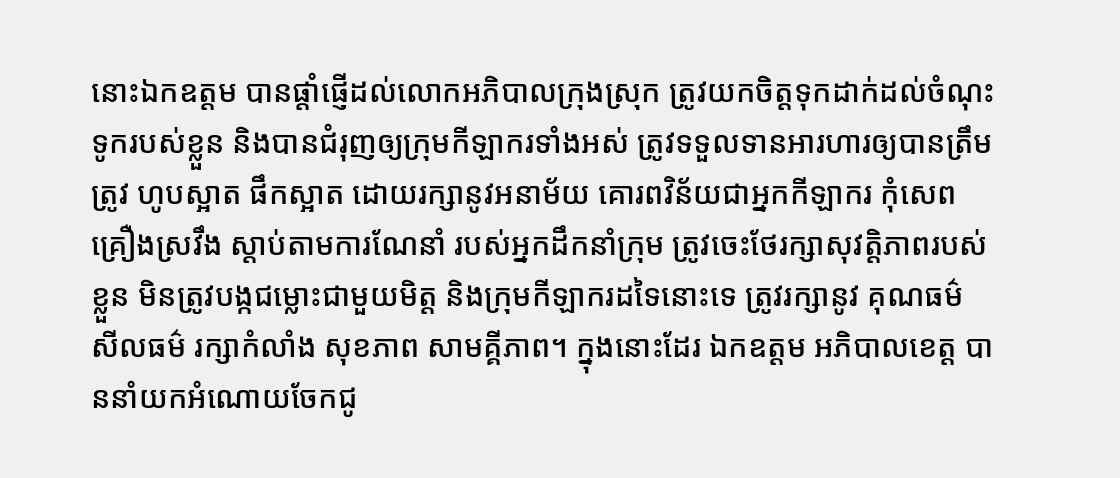នោះឯកឧត្តម បានផ្តាំផ្ញើដល់លោកអភិបាលក្រុងស្រុក ត្រូវយកចិត្តទុកដាក់ដល់ចំណុះទូករបស់ខ្លួន និងបានជំរុញឲ្យក្រុមកីឡាករទាំងអស់ ត្រូវទទួលទានអារហារឲ្យបានត្រឹមត្រូវ ហូបស្អាត ផឹកស្អាត ដោយរក្សានូវអនាម័យ គោរពវិន័យជាអ្នកកីឡាករ កុំសេពគ្រឿងស្រវឹង ស្តាប់តាមការណែនាំ របស់អ្នកដឹកនាំក្រុម ត្រូវចេះថែរក្សាសុវត្តិភាពរបស់ខ្លួន មិនត្រូវបង្កជម្លោះជាមួយមិត្ត និងក្រុមកីឡាករដទៃនោះទេ ត្រូវរក្សានូវ គុណធម៌ សីលធម៌ រក្សាកំលាំង សុខភាព សាមគ្គីភាព។ ក្នុងនោះដែរ ឯកឧត្តម អភិបាលខេត្ត បាននាំយកអំណោយចែកជូ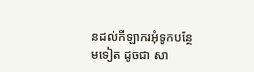នដល់កីឡាករអុំទូកបន្ថែមទៀត ដូចជា សា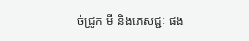ច់ជ្រូក មី និងភេសជ្ជៈ ផង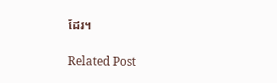ដែរ។

Related Post